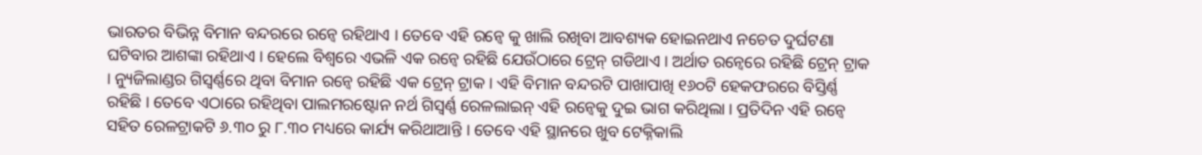ଭାରତର ବିଭିନ୍ନ ବିମାନ ବନ୍ଦରରେ ରନ୍ୱେ ରହିଥାଏ । ତେବେ ଏହି ରନ୍ୱେ କୁ ଖାଲି ରଖିବା ଆବଶ୍ୟକ ହୋଇନଥାଏ ନଚେତ ଦୁର୍ଘଟଣା ଘଟିବାର ଆଶଙ୍କା ରହିଥାଏ । ହେଲେ ବିଶ୍ୱରେ ଏଭଳି ଏକ ରନ୍ୱେ ରହିଛି ଯେଉଁଠାରେ ଟ୍ରେନ୍ ଗଡିଥାଏ । ଅର୍ଥାତ ରନ୍ୱେରେ ରହିଛି ଟ୍ରେନ୍ ଟ୍ରାକ । ନ୍ୟୁଜିଲାଣ୍ଡର ଗିସ୍ବର୍ଣ୍ଣରେ ଥିବା ବିମାନ ରନ୍ୱେ ରହିଛି ଏକ ଟ୍ରେନ୍ ଟ୍ରାକ । ଏହି ବିମାନ ବନ୍ଦରଟି ପାଖାପାଖି ୧୬୦ଟି ହେକଫରରେ ବିସ୍ତିର୍ଣ୍ଣ ରହିଛି । ତେବେ ଏଠାରେ ରହିଥିବା ପାଲମରଷ୍ଟୋନ ନର୍ଥ ଗିସ୍ବର୍ଣ୍ଣ ରେଳଲାଇନ୍ ଏହି ରନ୍ୱେକୁ ଦୁଇ ଭାଗ କରିଥିଲା । ପ୍ରତିଦିନ ଏହି ରନ୍ୱେ ସହିତ ରେଳଟ୍ରାକଟି ୬.୩୦ ରୁ ୮.୩୦ ମଧ୍ୟରେ କାର୍ଯ୍ୟ କରିଥାଆନ୍ତି । ତେବେ ଏହି ସ୍ଥାନରେ ଖୁବ ଟେକ୍ନିକାଲି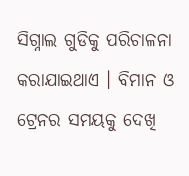ସିଗ୍ନାଲ ଗୁଡିକୁ ପରିଚାଳନା କରାଯାଇଥାଏ । ବିମାନ ଓ ଟ୍ରେନର ସମୟକୁ ଦେଖି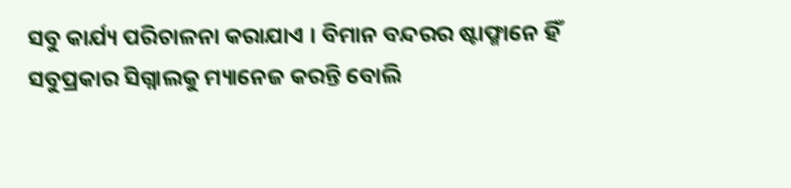ସବୁ କାର୍ଯ୍ୟ ପରିଚାଳନା କରାଯାଏ । ବିମାନ ବନ୍ଦରର ଷ୍ଟାଫ୍ମାନେ ହିଁ ସବୁପ୍ରକାର ସିଗ୍ନାଲକୁ ମ୍ୟାନେଜ କରନ୍ତି ବୋଲି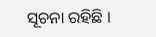ସୂଚନା ରହିଛି ।